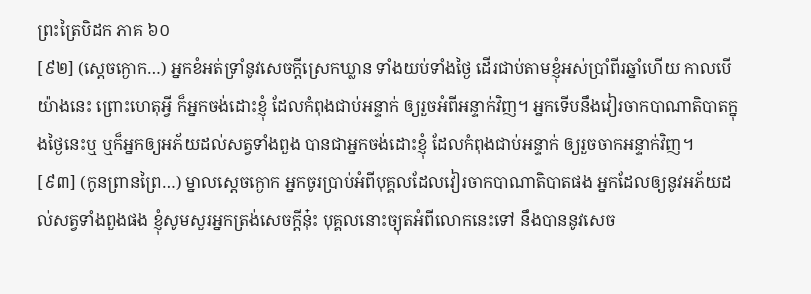ព្រះត្រៃបិដក ភាគ ៦០
[៩២] (ស្តេចក្ងោក…) អ្នកខំអត់ទ្រាំនូវសេចក្តីស្រេកឃ្លាន ទាំងយប់ទាំងថ្ងៃ ដើរជាប់តាមខ្ញុំអស់ប្រាំពីរឆ្នាំហើយ កាលបើយ៉ាងនេះ ព្រោះហេតុអ្វី ក៏អ្នកចង់ដោះខ្ញុំ ដែលកំពុងជាប់អន្ទាក់ ឲ្យរួចអំពីអន្ទាក់វិញ។ អ្នកទើបនឹងវៀរចាកបាណាតិបាតក្នុងថ្ងៃនេះឬ ឬក៏អ្នកឲ្យអភ័យដល់សត្វទាំងពួង បានជាអ្នកចង់ដោះខ្ញុំ ដែលកំពុងជាប់អន្ទាក់ ឲ្យរួចចាកអន្ទាក់វិញ។
[៩៣] (កូនព្រានព្រៃ…) ម្នាលស្តេចក្ងោក អ្នកចូរប្រាប់អំពីបុគ្គលដែលវៀរចាកបាណាតិបាតផង អ្នកដែលឲ្យនូវអភ័យដល់សត្វទាំងពួងផង ខ្ញុំសូមសួរអ្នកត្រង់សេចក្តីនុ៎ះ បុគ្គលនោះច្យុតអំពីលោកនេះទៅ នឹងបាននូវសេច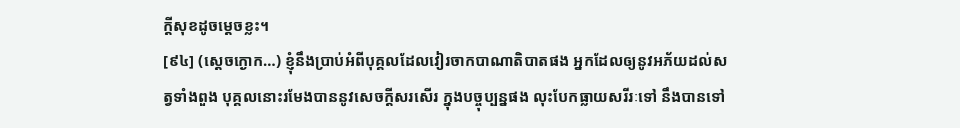ក្តីសុខដូចម្តេចខ្លះ។
[៩៤] (សេ្តចក្ងោក…) ខ្ញុំនឹងប្រាប់អំពីបុគ្គលដែលវៀរចាកបាណាតិបាតផង អ្នកដែលឲ្យនូវអភ័យដល់សត្វទាំងពួង បុគ្គលនោះរមែងបាននូវសេចក្តីសរសើរ ក្នុងបច្ចុប្បន្នផង លុះបែកធ្លាយសរីរៈទៅ នឹងបានទៅ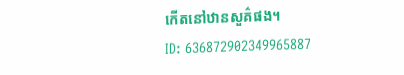កើតនៅឋានសួគ៌ផង។
ID: 636872902349965887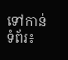ទៅកាន់ទំព័រ៖